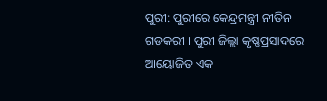ପୁରୀ: ପୁରୀରେ କେନ୍ଦ୍ରମନ୍ତ୍ରୀ ନୀତିନ ଗଡକରୀ । ପୁରୀ ଜିଲ୍ଲା କୃଷ୍ଣପ୍ରସାଦରେ ଆୟୋଜିତ ଏକ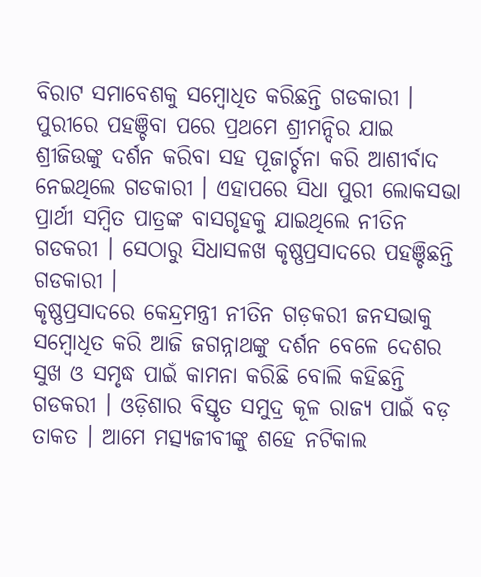ବିରାଟ ସମାବେଶକୁ ସମ୍ବୋଧିତ କରିଛନ୍ତି ଗଡକାରୀ । ପୁରୀରେ ପହଞ୍ଚିବା ପରେ ପ୍ରଥମେ ଶ୍ରୀମନ୍ଦିର ଯାଇ ଶ୍ରୀଜିଉଙ୍କୁ ଦର୍ଶନ କରିବା ସହ ପୂଜାର୍ଚ୍ଚନା କରି ଆଶୀର୍ବାଦ ନେଇଥିଲେ ଗଡକାରୀ । ଏହାପରେ ସିଧା ପୁରୀ ଲୋକସଭା ପ୍ରାର୍ଥୀ ସମ୍ବିତ ପାତ୍ରଙ୍କ ବାସଗୃହକୁ ଯାଇଥିଲେ ନୀତିନ ଗଡକରୀ । ସେଠାରୁ ସିଧାସଳଖ କୃଷ୍ଣପ୍ରସାଦରେ ପହଞ୍ଚିଛନ୍ତି ଗଡକାରୀ ।
କୃଷ୍ଣପ୍ରସାଦରେ କେନ୍ଦ୍ରମନ୍ତ୍ରୀ ନୀତିନ ଗଡ଼କରୀ ଜନସଭାକୁ ସମ୍ବୋଧିତ କରି ଆଜି ଜଗନ୍ନାଥଙ୍କୁ ଦର୍ଶନ ବେଳେ ଦେଶର ସୁଖ ଓ ସମୃଦ୍ଧ ପାଇଁ କାମନା କରିଛି ବୋଲି କହିଛନ୍ତି ଗଡକରୀ । ଓଡ଼ିଶାର ବିସ୍ତୃତ ସମୁଦ୍ର କୂଳ ରାଜ୍ୟ ପାଇଁ ବଡ଼ ତାକତ । ଆମେ ମତ୍ସ୍ୟଜୀବୀଙ୍କୁ ଶହେ ନଟିକାଲ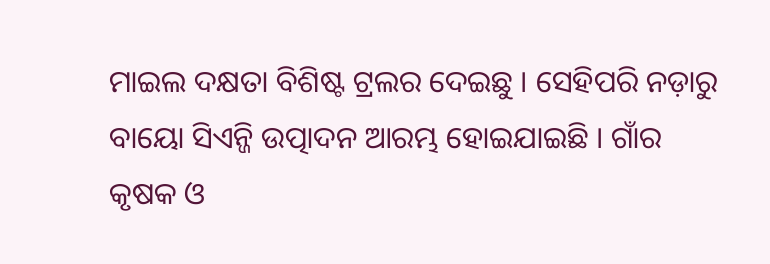ମାଇଲ ଦକ୍ଷତା ବିଶିଷ୍ଟ ଟ୍ରଲର ଦେଇଛୁ । ସେହିପରି ନଡ଼ାରୁ ବାୟୋ ସିଏନ୍ଜି ଉତ୍ପାଦନ ଆରମ୍ଭ ହୋଇଯାଇଛି । ଗାଁର କୃଷକ ଓ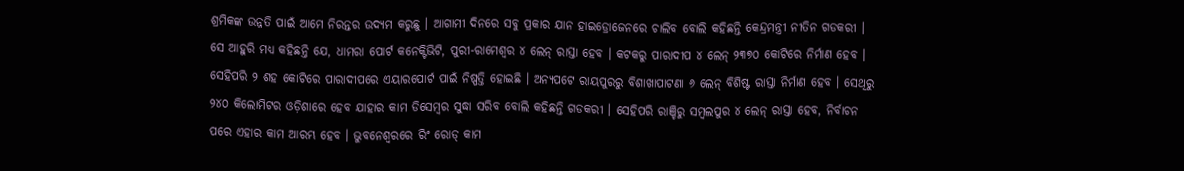ଶ୍ରମିକଙ୍କ ଉନ୍ନତି ପାଇଁ ଆମେ ନିରନ୍ତର ଉଦ୍ୟମ କରୁଛୁ । ଆଗାମୀ ଦିନରେ ସବୁ ପ୍ରକାର ଯାନ ହାଇଡ୍ରୋଜେନରେ ଚାଲିବ ବୋଲି କହିଛନ୍ତି କେନ୍ଦ୍ରମନ୍ତ୍ରୀ ନୀତିନ ଗଡକରୀ ।
ସେ ଆହୁରି ମଧ୍ୟ କହିଛନ୍ତି ଯେ, ଧାମରା ପୋର୍ଟ କନେକ୍ଟିଭିଟି, ପୁରୀ-ରାମେଶ୍ବର ୪ ଲେନ୍ ରାସ୍ତା ହେବ । କଟକରୁ ପାରାଦୀପ ୪ ଲେନ୍ ୨୩୭୦ କୋଟିରେ ନିର୍ମାଣ ହେବ । ସେହିପରି ୨ ଶହ କୋଟିରେ ପାରାଦୀପରେ ଏୟାରପୋର୍ଟ ପାଇଁ ନିଷ୍ପତ୍ତି ହୋଇଛି । ଅନ୍ୟପଟେ ରାୟପୁରରୁ ବିଶାଖାପାଟଣା ୬ ଲେନ୍ ବିଶିଷ୍ଟ ରାସ୍ତା ନିର୍ମାଣ ହେବ । ସେଥିରୁ ୨୪୦ କିଲୋମିଟର ଓଡ଼ିଶାରେ ହେବ ଯାହାର କାମ ଡିସେମ୍ବର ସୁଦ୍ଧା ସରିବ ବୋଲି କହିଛନ୍ତି ଗଡକରୀ । ସେହିପରି ରାଞ୍ଚିରୁ ସମ୍ବଲପୁର ୪ ଲେନ୍ ରାସ୍ତା ହେବ, ନିର୍ବାଚନ ପରେ ଏହାର କାମ ଆରମ୍ଭ ହେବ । ଭୁବନେଶ୍ୱରରେ ରିଂ ରୋଡ୍ କାମ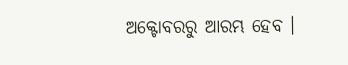ଅକ୍ଟୋବରରୁ ଆରମ୍ଭ ହେବ ।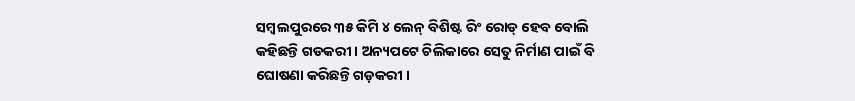ସମ୍ବଲପୁରରେ ୩୫ କିମି ୪ ଲେନ୍ ବିଶିଷ୍ଟ ରିଂ ରୋଡ୍ ହେବ ବୋଲି କହିଛନ୍ତି ଗଡକରୀ । ଅନ୍ୟପଟେ ଚିଲିକାରେ ସେତୁ ନିର୍ମାଣ ପାଇଁ ବି ଘୋଷଣା କରିଛନ୍ତି ଗଡ଼କରୀ ।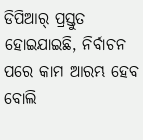ଡିପିଆର୍ ପ୍ରସ୍ତୁତ ହୋଇଯାଇଛି, ନିର୍ବାଚନ ପରେ କାମ ଆରମ୍ଭ ହେବ ବୋଲି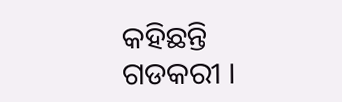କହିଛନ୍ତି ଗଡକରୀ ।